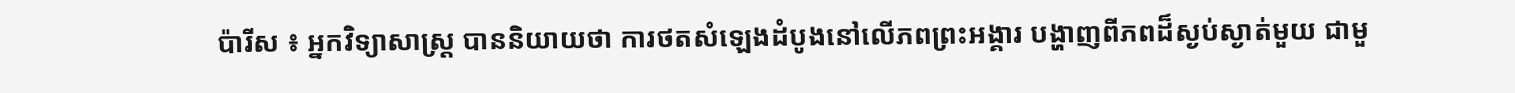ប៉ារីស ៖ អ្នកវិទ្យាសាស្ត្រ បាននិយាយថា ការថតសំឡេងដំបូងនៅលើភពព្រះអង្គារ បង្ហាញពីភពដ៏ស្ងប់ស្ងាត់មួយ ជាមួ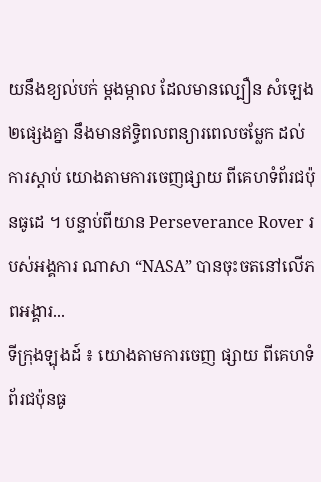យនឹងខ្យល់បក់ ម្តងម្កាល ដែលមានល្បឿន សំឡេង២ផ្សេងគ្នា នឹងមានឥទ្ធិពលពន្យារពេលចម្លែក ដល់ការស្តាប់ យោងតាមការចេញផ្សាយ ពីគេហទំព័រជប៉ុនធូដេ ។ បន្ទាប់ពីយាន Perseverance Rover របស់អង្គការ ណាសា “NASA” បានចុះចតនៅលើភពអង្គារ...
ទីក្រុងឡុងដ៍ ៖ យោងតាមការចេញ ផ្សាយ ពីគេហទំព័រជប៉ុនធូ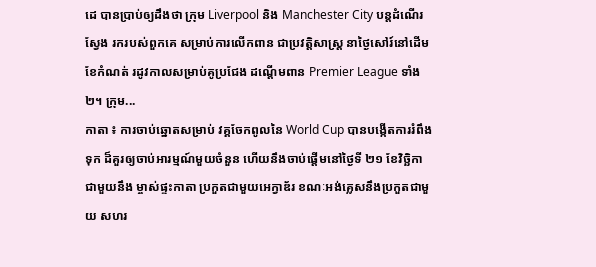ដេ បានប្រាប់ឲ្យដឹងថា ក្រុម Liverpool និង Manchester City បន្តដំណើរស្វែង រករបស់ពួកគេ សម្រាប់ការលើកពាន ជាប្រវត្តិសាស្ត្រ នាថ្ងៃសៅរ៍នៅដើមខែកំណត់ រដូវកាលសម្រាប់គូប្រជែង ដណ្តើមពាន Premier League ទាំង២។ ក្រុម...
កាតា ៖ ការចាប់ឆ្នោតសម្រាប់ វគ្គចែកពូលនៃ World Cup បានបង្កើតការរំពឹងទុក ដ៏គួរឲ្យចាប់អារម្មណ៍មួយចំនួន ហើយនឹងចាប់ផ្តើមនៅថ្ងៃទី ២១ ខែវិច្ឆិកា ជាមួយនឹង ម្ចាស់ផ្ទះកាតា ប្រកួតជាមួយអេក្វាឌ័រ ខណៈអង់គ្លេសនឹងប្រកួតជាមួយ សហរ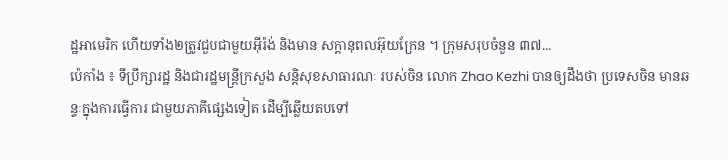ដ្ឋអាមេរិក ហើយទាំង២ត្រូវជួបជាមួយអ៊ីរ៉ង់ និងមាន សក្តានុពលអ៊ុយក្រែន ។ ក្រុមសរុបចំនួន ៣៧...
ប៉េកាំង ៖ ទីប្រឹក្សារដ្ឋ និងជារដ្ឋមន្ត្រីក្រសួង សន្តិសុខសាធារណៈ របស់ចិន លោក Zhao Kezhi បានឲ្យដឹងថា ប្រទេសចិន មានឆន្ទៈក្នុងការធ្វើការ ជាមួយភាគីផ្សេងទៀត ដើម្បីឆ្លើយតបទៅ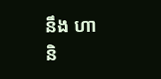នឹង ហានិ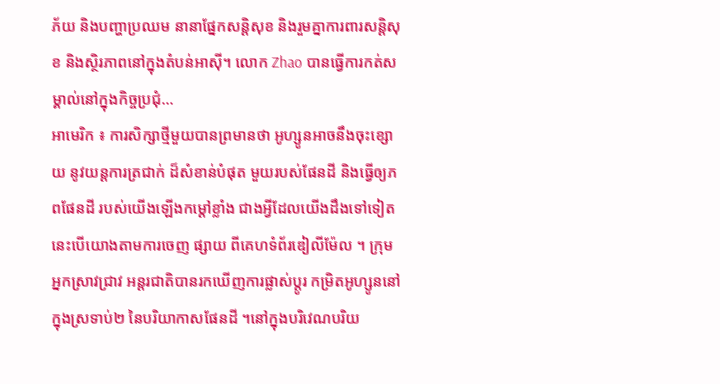ភ័យ និងបញ្ហាប្រឈម នានាផ្នែកសន្តិសុខ និងរួមគ្នាការពារសន្តិសុខ និងស្ថិរភាពនៅក្នុងតំបន់អាស៊ី។ លោក Zhao បានធ្វើការកត់សម្គាល់នៅក្នុងកិច្ចប្រជុំ...
អាមេរិក ៖ ការសិក្សាថ្មីមួយបានព្រមានថា អូហ្សូនអាចនឹងចុះខ្សោយ នូវយន្តការត្រជាក់ ដ៏សំខាន់បំផុត មួយរបស់ផែនដី និងធ្វើឲ្យភពផែនដី របស់យើងឡើងកម្ដៅខ្លាំង ជាងអ្វីដែលយើងដឹងទៅទៀត នេះបើយោងតាមការចេញ ផ្សាយ ពីគេហទំព័រឌៀលីម៉ែល ។ ក្រុមអ្នកស្រាវជ្រាវ អន្តរជាតិបានរកឃើញការផ្លាស់ប្តូរ កម្រិតអូហ្សូននៅក្នុងស្រទាប់២ នៃបរិយាកាសផែនដី ។នៅក្នុងបរិវេណបរិយ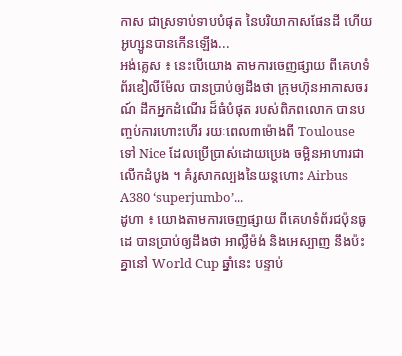កាស ជាស្រទាប់ទាបបំផុត នៃបរិយាកាសផែនដី ហើយអូហ្សូនបានកើនឡើង...
អង់គ្លេស ៖ នេះបើយោង តាមការចេញផ្សាយ ពីគេហទំព័រឌៀលីម៉ែល បានប្រាប់ឲ្យដឹងថា ក្រុមហ៊ុនអាកាសចរណ៍ ដឹកអ្នកដំណើរ ដ៏ធំបំផុត របស់ពិភពលោក បានបញ្ចប់ការហោះហើរ រយៈពេល៣ម៉ោងពី Toulouse ទៅ Nice ដែលប្រើប្រាស់ដោយប្រេង ចម្អិនអាហារជាលើកដំបូង ។ គំរូសាកល្បងនៃយន្តហោះ Airbus A380 ‘superjumbo’...
ដូហា ៖ យោងតាមការចេញផ្សាយ ពីគេហទំព័រជប៉ុនធូដេ បានប្រាប់ឲ្យដឹងថា អាល្លឺម៉ង់ និងអេស្បាញ នឹងប៉ះគ្នានៅ World Cup ឆ្នាំនេះ បន្ទាប់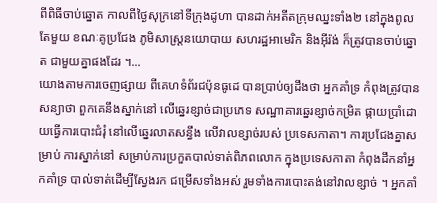ពីពិធីចាប់ឆ្នោត កាលពីថ្ងៃសុក្រនៅទីក្រុងដូហា បានដាក់អតីតក្រុមឈ្នះទាំង២ នៅក្នុងពូលតែមួយ ខណៈគូប្រជែង ភូមិសាស្ត្រនយោបាយ សហរដ្ឋអាមេរិក និងអ៊ីរ៉ង់ ក៏ត្រូវបានចាប់ឆ្នោត ជាមួយគ្នាផងដែរ ។...
យោងតាមការចេញផ្សាយ ពីគេហទំព័រជប៉ុនធូដេ បានប្រាប់ឲ្យដឹងថា អ្នកគាំទ្រ កំពុងត្រូវបានសន្យាថា ពួកគេនឹងស្នាក់នៅ លើឆ្នេរខ្សាច់ជាប្រភេទ សណ្ឋាគារឆ្នេរខ្សាច់កម្រិត ផ្កាយប្រាំដោយធ្វើការបោះជំរុំ នៅលើឆ្នេរលាតសន្ធឹង លើវាលខ្សាច់របស់ ប្រទេសកាតា។ ការប្រជែងគ្នាសម្រាប់ ការស្នាក់នៅ សម្រាប់ការប្រកួតបាល់ទាត់ពិភពលោក ក្នុងប្រទេសកាតា កំពុងដឹកនាំអ្នកគាំទ្រ បាល់ទាត់ដើម្បីស្វែងរក ជម្រើសទាំងអស់ រួមទាំងការបោះតង់នៅវាលខ្សាច់ ។ អ្នកគាំ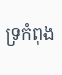ទ្រកំពុង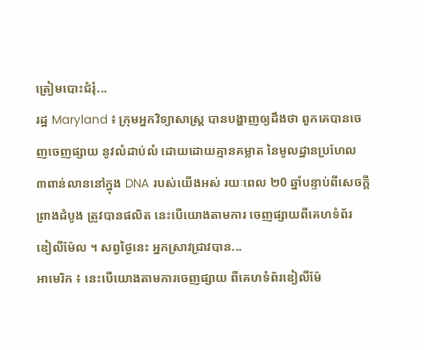ត្រៀមបោះជំរុំ...
រដ្ឋ Maryland ៖ ក្រុមអ្នកវិទ្យាសាស្ត្រ បានបង្ហាញឲ្យដឹងថា ពួកគេបានចេញចេញផ្សាយ នូវលំដាប់លំ ដោយដោយគ្មានគម្លាត នៃមូលដ្ឋានប្រហែល ៣ពាន់លាននៅក្នុង DNA របស់យើងអស់ រយៈពេល ២0 ឆ្នាំបន្ទាប់ពីសេចក្តីព្រាងដំបូង ត្រូវបានផលិត នេះបើយោងតាមការ ចេញផ្សាយពីគេហទំព័រ ឌៀលីម៉ែល ។ សព្វថ្ងៃនេះ អ្នកស្រាវជ្រាវបាន...
អាមេរិក ៖ នេះបើយោងតាមការចេញផ្សាយ ពីគេហទំព័រឌៀលីម៉ែ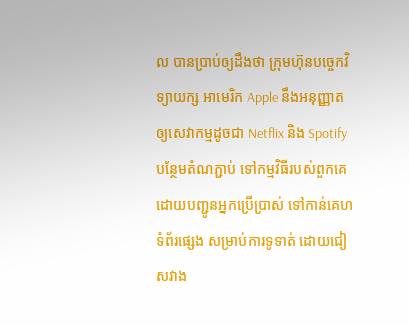ល បានប្រាប់ឲ្យដឹងថា ក្រុមហ៊ុនបច្ចេកវិទ្យាយក្ស អាមេរិក Apple នឹងអនុញ្ញាត ឲ្យសេវាកម្មដូចជា Netflix និង Spotify បន្ថែមតំណភ្ជាប់ ទៅកម្មវិធីរបស់ពួកគេ ដោយបញ្ជូនអ្នកប្រើប្រាស់ ទៅកាន់គេហទំព័រផ្សេង សម្រាប់ការទូទាត់ ដោយជៀសវាង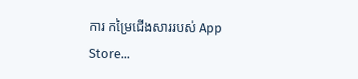ការ កម្រៃជើងសាររបស់ App Store...